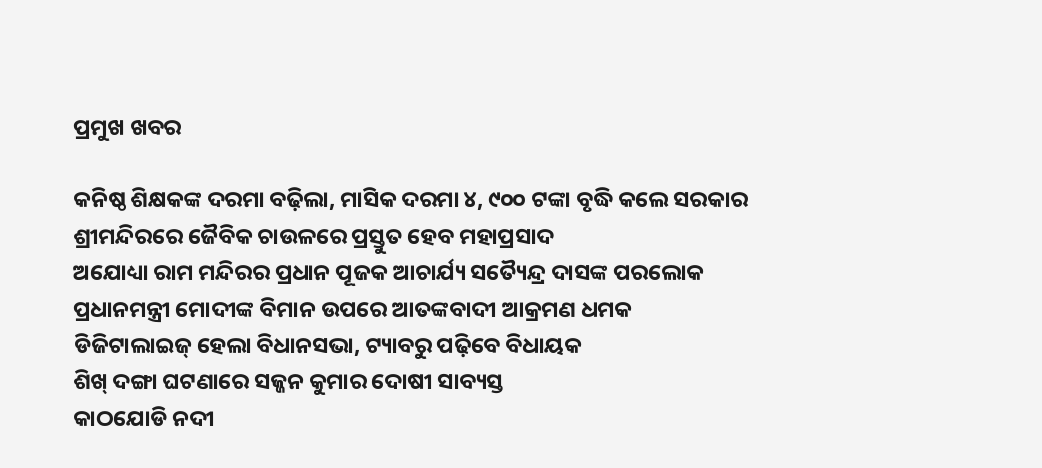ପ୍ରମୁଖ ଖବର

କନିଷ୍ଠ ଶିକ୍ଷକଙ୍କ ଦରମା ବଢ଼ିଲା, ମାସିକ ଦରମା ୪, ୯୦୦ ଟଙ୍କା ବୃଦ୍ଧି କଲେ ସରକାର
ଶ୍ରୀମନ୍ଦିରରେ ଜୈବିକ ଚାଉଳରେ ପ୍ରସ୍ତୁତ ହେବ ମହାପ୍ରସାଦ
ଅଯୋଧ୍ୟା ରାମ ମନ୍ଦିରର ପ୍ରଧାନ ପୂଜକ ଆଚାର୍ଯ୍ୟ ସତ୍ୟୈନ୍ଦ୍ର ଦାସଙ୍କ ପରଲୋକ
ପ୍ରଧାନମନ୍ତ୍ରୀ ମୋଦୀଙ୍କ ବିମାନ ଉପରେ ଆତଙ୍କବାଦୀ ଆକ୍ରମଣ ଧମକ
ଡିଜିଟାଲାଇଜ୍ ହେଲା ବିଧାନସଭା, ଟ୍ୟାବରୁ ପଢ଼ିବେ ବିଧାୟକ
ଶିଖ୍‌ ଦଙ୍ଗା ଘଟଣାରେ ସଜ୍ଜନ କୁମାର ଦୋଷୀ ସାବ୍ୟସ୍ତ
କାଠଯୋଡି ନଦୀ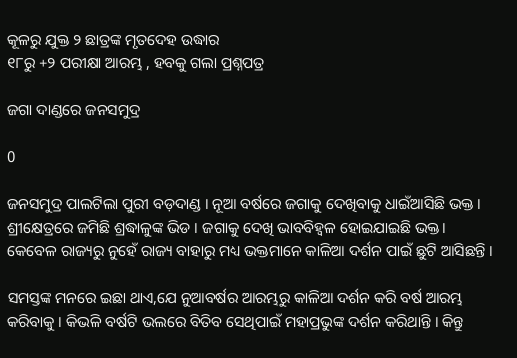କୂଳରୁ ଯୁକ୍ତ ୨ ଛାତ୍ରଙ୍କ ମୃତଦେହ ଉଦ୍ଧାର
୧୮ରୁ +୨ ପରୀକ୍ଷା ଆରମ୍ଭ , ହବକୁ ଗଲା ପ୍ରଶ୍ନପତ୍ର

ଜଗା ଦାଣ୍ଡରେ ଜନସମୁଦ୍ର

0

ଜନସମୁଦ୍ର ପାଲଟିଲା ପୁରୀ ବଡ଼ଦାଣ୍ଡ । ନୂଆ ବର୍ଷରେ ଜଗାକୁ ଦେଖିବାକୁ ଧାଇଁଆସିଛି ଭକ୍ତ । ଶ୍ରୀକ୍ଷେତ୍ରରେ ଜମିଛି ଶ୍ରଦ୍ଧାଳୁଙ୍କ ଭିଡ । ଜଗାକୁ ଦେଖି ଭାବବିହ୍ୱଳ ହୋଇଯାଇଛି ଭକ୍ତ। କେବେଳ ରାଜ୍ୟରୁ ନୁହେଁ ରାଜ୍ୟ ବାହାରୁ ମଧ୍ୟ ଭକ୍ତମାନେ କାଳିଆ ଦର୍ଶନ ପାଇଁ ଛୁଟି ଆସିଛନ୍ତି ।

ସମସ୍ତଙ୍କ ମନରେ ଇଛା ଥାଏ,ଯେ ନୁଆବର୍ଷର ଆରମ୍ଭରୁ କାଳିଆ ଦର୍ଶନ କରି ବର୍ଷ ଆରମ୍ଭ କରିବାକୁ । କିଭଳି ବର୍ଷଟି ଭଲରେ ବିତିବ ସେଥିପାଇଁ ମହାପ୍ରଭୁଙ୍କ ଦର୍ଶନ କରିଥାନ୍ତି । କିନ୍ତୁ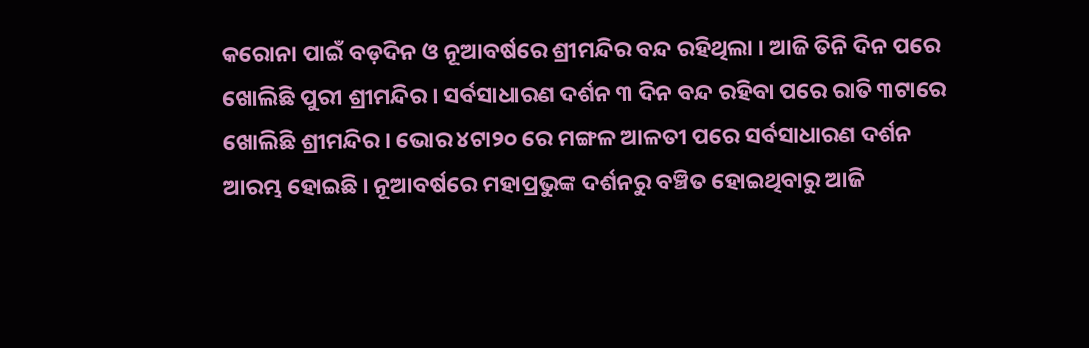କରୋନା ପାଇଁ ବଡ଼ଦିନ ଓ ନୂଆବର୍ଷରେ ଶ୍ରୀମନ୍ଦିର ବନ୍ଦ ରହିଥିଲା । ଆଜି ତିନି ଦିନ ପରେ ଖୋଲିଛି ପୁରୀ ଶ୍ରୀମନ୍ଦିର । ସର୍ବସାଧାରଣ ଦର୍ଶନ ୩ ଦିନ ବନ୍ଦ ରହିବା ପରେ ରାତି ୩ଟାରେ ଖୋଲିଛି ଶ୍ରୀମନ୍ଦିର । ଭୋର ୪ଟା୨୦ ରେ ମଙ୍ଗଳ ଆଳତୀ ପରେ ସର୍ବସାଧାରଣ ଦର୍ଶନ ଆରମ୍ଭ ହୋଇଛି । ନୂଆବର୍ଷରେ ମହାପ୍ରଭୁଙ୍କ ଦର୍ଶନରୁ ବଞ୍ଚିତ ହୋଇଥିବାରୁ ଆଜି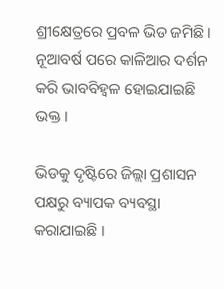ଶ୍ରୀକ୍ଷେତ୍ରରେ ପ୍ରବଳ ଭିଡ ଜମିଛି । ନୂଆବର୍ଷ ପରେ କାଳିଆର ଦର୍ଶନ କରି ଭାବବିହ୍ୱଳ ହୋଇଯାଇଛି ଭକ୍ତ ।

ଭିଡକୁ ଦୃଷ୍ଟିରେ ଜିଲ୍ଲା ପ୍ରଶାସନ ପକ୍ଷରୁ ବ୍ୟାପକ ବ୍ୟବସ୍ଥା କରାଯାଇଛି ।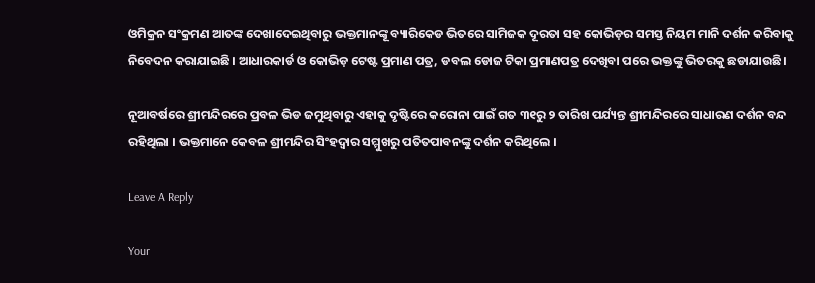ଓମିକ୍ରନ ସଂକ୍ରମଣ ଆତଙ୍କ ଦେଖାଦେଇଥିବାରୁ ଭକ୍ତମାନଙ୍କୂ ବ୍ୟାରିକେଡ ଭିତରେ ସାମିଜକ ଦୂରତା ସହ କୋଭିଡ଼ର ସମସ୍ତ ନିୟମ ମାନି ଦର୍ଶନ କରିବାକୁ ନିବେଦନ କରାଯାଇଛି । ଆଧାରକାର୍ଡ ଓ କୋଭିଡ଼ ଟେଷ୍ଟ ପ୍ରମାଣ ପତ୍ର, ଡବଲ ଡୋଜ ଟିକା ପ୍ରମାଣପତ୍ର ଦେଖିବା ପରେ ଭକ୍ତଙ୍କୁ ଭିତରକୁ ଛଡାଯାଉଛି।

ନୂଆବର୍ଷରେ ଶ୍ରୀମନ୍ଦିରରେ ପ୍ରବଳ ଭିଡ ଜମୁଥିବାରୁ ଏହାକୁ ଦୃଷ୍ଟିରେ କରୋନା ପାଇଁ ଗତ ୩୧ରୁ ୨ ତାରିଖ ପର୍ଯ୍ୟନ୍ତ ଶ୍ରୀମନ୍ଦିରରେ ସାଧାରଣ ଦର୍ଶନ ବନ୍ଦ ରହିଥିଲା । ଭକ୍ତମାନେ କେବଳ ଶ୍ରୀମନ୍ଦିର ସିଂହଦ୍ୱାର ସମ୍ମୁଖରୁ ପତିତପାବନଙ୍କୁ ଦର୍ଶନ କରିଥିଲେ ।

Leave A Reply

Your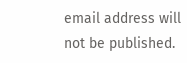email address will not be published.